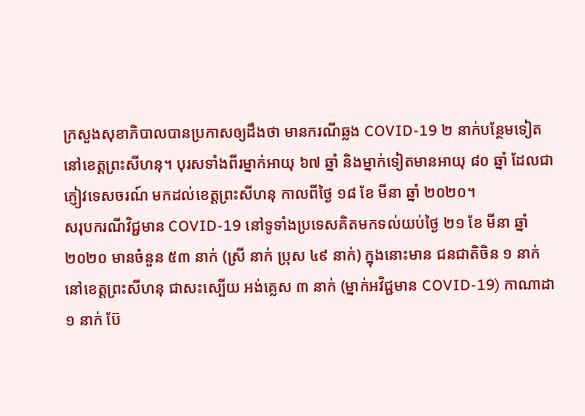ក្រសួងសុខាភិបាលបានប្រកាសឲ្យដឹងថា មានករណីឆ្លង COVID-19 ២ នាក់បន្ថែមទៀតនៅខេត្តព្រះសីហនុ។ បុរសទាំងពីរម្នាក់អាយុ ៦៧ ឆ្នាំ និងម្នាក់ទៀតមានអាយុ ៨០ ឆ្នាំ ដែលជាភ្ញៀវទេសចរណ៍ មកដល់ខេត្តព្រះសីហនុ កាលពីថ្ងៃ ១៨ ខែ មីនា ឆ្នាំ ២០២០។
សរុបករណីវិជ្ជមាន COVID-19 នៅទូទាំងប្រទេសគិតមកទល់យប់ថ្ងៃ ២១ ខែ មីនា ឆ្នាំ ២០២០ មានចំនួន ៥៣ នាក់ (ស្រី នាក់ ប្រុស ៤៩ នាក់) ក្នុងនោះមាន ជនជាតិចិន ១ នាក់ នៅខេត្តព្រះសីហនុ ជាសះស្បើយ អង់គ្លេស ៣ នាក់ (ម្នាក់អវិជ្ជមាន COVID-19) កាណាដា ១ នាក់ ប៊ែ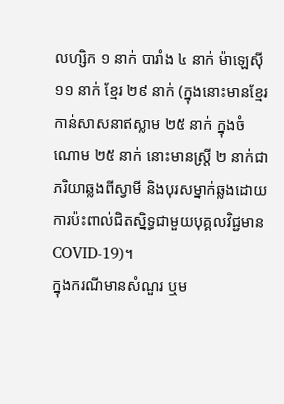លហ្សិក ១ នាក់ បារាំង ៤ នាក់ ម៉ាឡេស៊ី ១១ នាក់ ខ្មែរ ២៩ នាក់ (ក្នុងនោះមានខ្មែរកាន់សាសនាឥស្លាម ២៥ នាក់ ក្នុងចំណោម ២៥ នាក់ នោះមានស្រ្តី ២ នាក់ជាភរិយាឆ្លងពីស្វាមី និងបុរសម្នាក់ឆ្លងដោយការប៉ះពាល់ជិតស្និទ្ធជាមួយបុគ្គលវិជ្ជមាន COVID-19)។
ក្នុងករណីមានសំណួរ ឬម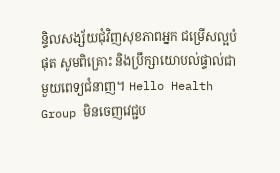ន្ទិលសង្ស័យជុំវិញសុខភាពអ្នក ជម្រើសល្អបំផុត សូមពិគ្រោះ និងប្រឹក្សាយោបល់ផ្ទាល់ជាមួយពេទ្យជំនាញ។ Hello Health Group មិនចេញវេជ្ជប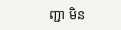ញ្ជា មិន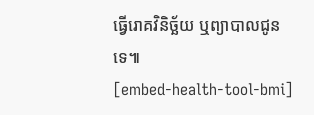ធ្វើរោគវិនិច្ឆ័យ ឬព្យាបាលជូនទេ៕
[embed-health-tool-bmi]